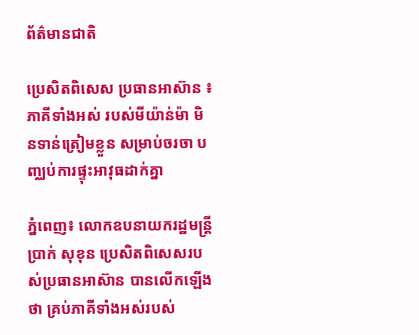ព័ត៌មានជាតិ

ប្រេសិតពិសេស ប្រធានអាស៊ាន ៖ ភាគីទាំងអស់ របស់មីយ៉ាន់ម៉ា មិនទាន់ត្រៀមខ្លួន សម្រាប់ចរចា បញ្ឈប់ការផ្ទុះអាវុធដាក់គ្នា

ភ្នំពេញ៖ លោកឧបនាយករដ្ឋមន្ត្រី ប្រាក់ សុខុន ប្រេសិតពិសេសរបស់ប្រធានអាស៊ាន បានលើកឡើងថា គ្រប់ភាគីទាំងអស់របស់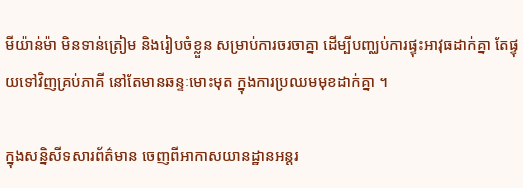មីយ៉ាន់ម៉ា មិនទាន់ត្រៀម និងរៀបចំខ្លួន សម្រាប់ការចរចាគ្នា ដើម្បីបញ្ឈប់ការផ្ទុះអាវុធដាក់គ្នា តែផ្ទុយទៅវិញគ្រប់ភាគី នៅតែមានឆន្ទៈមោះមុត ក្នុងការប្រឈមមុខដាក់គ្នា ។

ក្នុងសន្និសីទសារព័ត៌មាន ចេញពីអាកាសយានដ្ឋានអន្តរ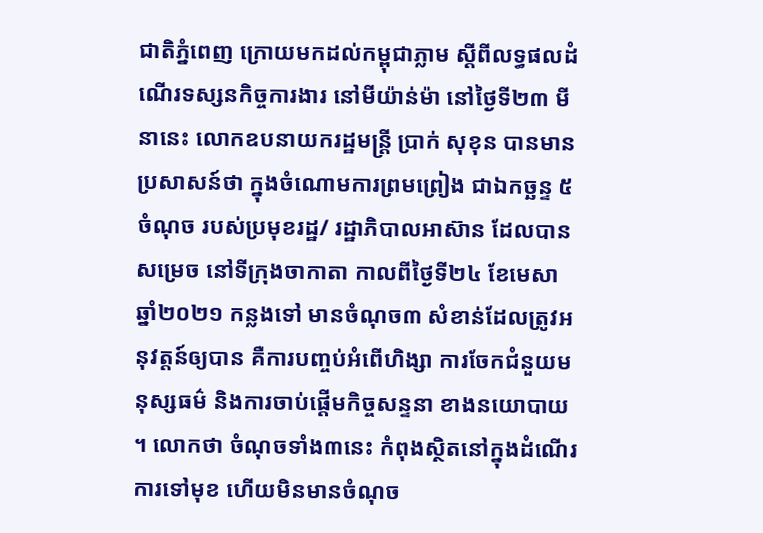ជាតិភ្នំពេញ ក្រោយមកដល់កម្ពុជាភ្លាម ស្ដីពីលទ្ធផលដំណើរទស្សនកិច្ចការងារ នៅមីយ៉ាន់ម៉ា នៅថ្ងៃទី២៣ មីនានេះ លោកឧបនាយករដ្ឋមន្រ្តី ប្រាក់ សុខុន បានមានប្រសាសន៍ថា ក្នុងចំណោមការព្រមព្រៀង ជាឯកច្ឆន្ទ ៥ចំណុច របស់ប្រមុខរដ្ឋ/ រដ្ឋាភិបាលអាស៊ាន ដែលបានសម្រេច នៅទីក្រុងចាកាតា កាលពីថ្ងៃទី២៤ ខែមេសា ឆ្នាំ២០២១ កន្លងទៅ មានចំណុច៣ សំខាន់ដែលត្រូវអនុវត្តន៍ឲ្យបាន គឺការបញ្ចប់អំពើហិង្សា ការចែកជំនួយមនុស្សធម៌ និងការចាប់ផ្ដើមកិច្ចសន្ទនា ខាងនយោបាយ ។ លោកថា ចំណុចទាំង៣នេះ កំពុងស្ថិតនៅក្នុងដំណើរការទៅមុខ ហើយមិនមានចំណុច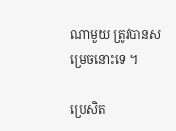ណាមួយ ត្រូវបានសម្រេចនោះទេ ។

ប្រេសិត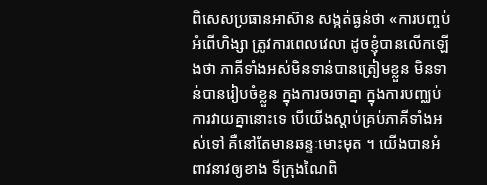ពិសេសប្រធានអាស៊ាន សង្កត់ធ្ងន់ថា «ការបញ្ចប់អំពើហិង្សា ត្រូវការពេលវេលា ដូចខ្ញុំបានលើកឡើងថា ភាគីទាំងអស់មិនទាន់បានត្រៀមខ្លួន មិនទាន់បានរៀបចំខ្លួន ក្នុងការចរចាគ្នា ក្នុងការបញ្ឈប់ការវាយគ្នានោះទេ បើយើងស្ដាប់គ្រប់ភាគីទាំងអស់ទៅ គឺនៅតែមានឆន្ទៈមោះមុត ។ យើងបានអំពាវនាវឲ្យខាង ទីក្រុងណៃពិ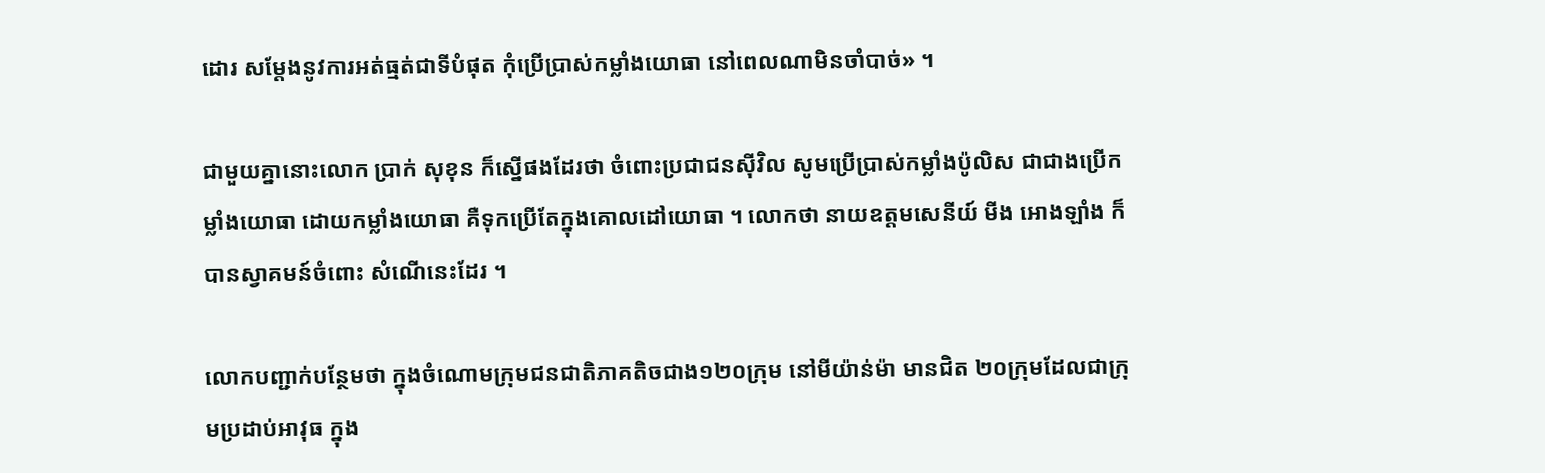ដោរ សម្ដែងនូវការអត់ធ្មត់ជាទីបំផុត កុំប្រើប្រាស់កម្លាំងយោធា នៅពេលណាមិនចាំបាច់» ។

ជាមួយគ្នានោះលោក ប្រាក់ សុខុន ក៏ស្នើផងដែរថា ចំពោះប្រជាជនស៊ីវិល សូមប្រើប្រាស់កម្លាំងប៉ូលិស ជាជាងប្រើកម្លាំងយោធា ដោយកម្លាំងយោធា គឺទុកប្រើតែក្នុងគោលដៅយោធា ។ លោកថា នាយឧត្ដមសេនីយ៍ មីង អោងឡាំង ក៏បានស្វាគមន៍ចំពោះ សំណើនេះដែរ ។

លោកបញ្ជាក់បន្ថែមថា ក្នុងចំណោមក្រុមជនជាតិភាគតិចជាង១២០ក្រុម នៅមីយ៉ាន់ម៉ា មានជិត ២០ក្រុមដែលជាក្រុមប្រដាប់អាវុធ ក្នុង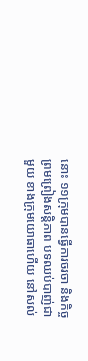នោះ ១១ក្រុមបានធ្វើការចរចា និងកិច្ចព្រមព្រៀងសន្តិភាព បទឈប់បាញ់ជាមួយ ខាងក្រុមយោធាហើយ នៅសល់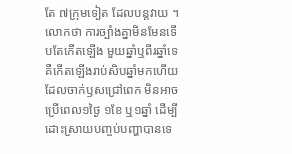តែ ៧ក្រុមទៀត ដែលបន្តវាយ ។ លោកថា ការច្បាំងគ្នាមិនមែនទើបតែកើតឡើង មួយឆ្នាំឬពីរឆ្នាំទេ គឺកើតឡើងរាប់សិបឆ្នាំមកហើយ ដែលចាក់ឫសជ្រៅពេក មិនអាចប្រើពេល១ថ្ងៃ ១ខែ ឬ១ឆ្នាំ ដើម្បីដោះស្រាយបញ្ចប់បញ្ហាបានទេ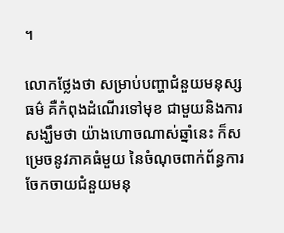។

លោកថ្លែងថា សម្រាប់បញ្ហាជំនួយមនុស្សធម៌ គឺកំពុងដំណើរទៅមុខ ជាមួយនិងការសង្ឃឹមថា យ៉ាងហោចណាស់ឆ្នាំនេះ ក៏សម្រេចនូវភាគធំមួយ នៃចំណុចពាក់ព័ន្ធការ ចែកចាយជំនួយមនុ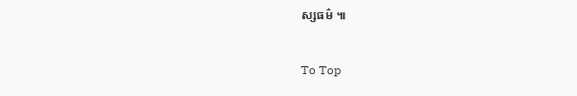ស្សធម៌ ៕

To Top